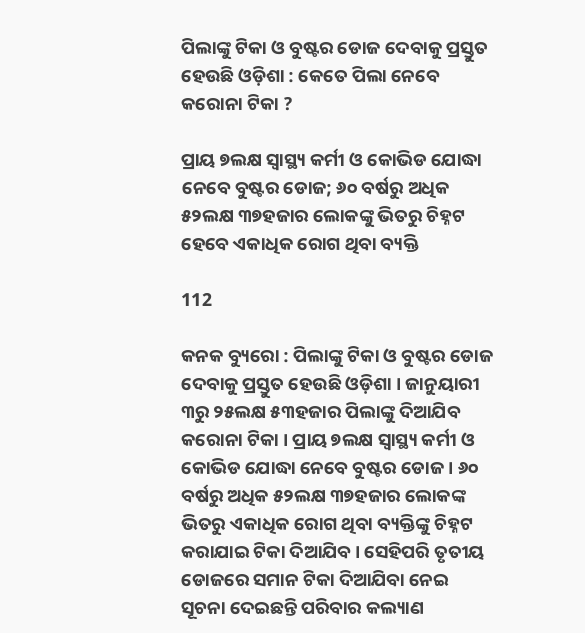ପିଲାଙ୍କୁ ଟିକା ଓ ବୁଷ୍ଟର ଡୋଜ ଦେବାକୁ ପ୍ରସ୍ତୁତ ହେଉଛି ଓଡ଼ିଶା : କେତେ ପିଲା ନେବେ କରୋନା ଟିକା ?

ପ୍ରାୟ ୭ଲକ୍ଷ ସ୍ୱାସ୍ଥ୍ୟ କର୍ମୀ ଓ କୋଭିଡ ଯୋଦ୍ଧା ନେବେ ବୁଷ୍ଟର ଡୋଜ; ୬୦ ବର୍ଷରୁ ଅଧିକ ୫୨ଲକ୍ଷ ୩୭ହଜାର ଲୋକଙ୍କୁ ଭିତରୁ ଚିହ୍ନଟ ହେବେ ଏକାଧିକ ରୋଗ ଥିବା ବ୍ୟକ୍ତି

112

କନକ ବ୍ୟୁରୋ : ପିଲାଙ୍କୁ ଟିକା ଓ ବୁଷ୍ଟର ଡୋଜ ଦେବାକୁ ପ୍ରସ୍ତୁତ ହେଉଛି ଓଡ଼ିଶା । ଜାନୁୟାରୀ ୩ରୁ ୨୫ଲକ୍ଷ ୫୩ହଜାର ପିଲାଙ୍କୁ ଦିଆଯିବ କରୋନା ଟିକା । ପ୍ରାୟ ୭ଲକ୍ଷ ସ୍ୱାସ୍ଥ୍ୟ କର୍ମୀ ଓ କୋଭିଡ ଯୋଦ୍ଧା ନେବେ ବୁଷ୍ଟର ଡୋଜ । ୬୦ ବର୍ଷରୁ ଅଧିକ ୫୨ଲକ୍ଷ ୩୭ହଜାର ଲୋକଙ୍କ ଭିତରୁ ଏକାଧିକ ରୋଗ ଥିବା ବ୍ୟକ୍ତିଙ୍କୁ ଚିହ୍ନଟ କରାଯାଇ ଟିକା ଦିଆଯିବ । ସେହିପରି ତୃତୀୟ ଡୋଜରେ ସମାନ ଟିକା ଦିଆଯିବା ନେଇ ସୂଚନା ଦେଇଛନ୍ତି ପରିବାର କଲ୍ୟାଣ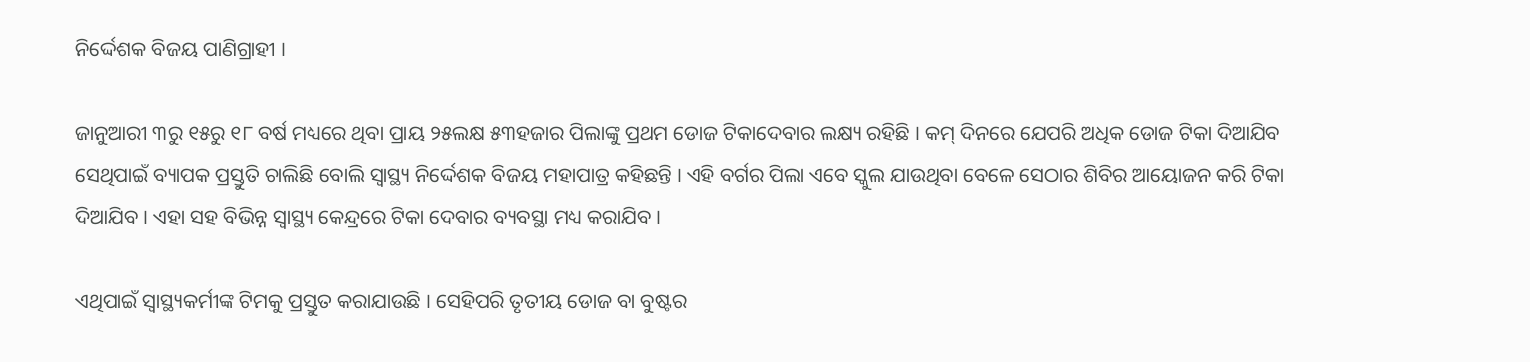ନିର୍ଦ୍ଦେଶକ ବିଜୟ ପାଣିଗ୍ରାହୀ ।

ଜାନୁଆରୀ ୩ରୁ ୧୫ରୁ ୧୮ ବର୍ଷ ମଧ୍ୟରେ ଥିବା ପ୍ରାୟ ୨୫ଲକ୍ଷ ୫୩ହଜାର ପିଲାଙ୍କୁ ପ୍ରଥମ ଡୋଜ ଟିକାଦେବାର ଲକ୍ଷ୍ୟ ରହିଛି । କମ୍ ଦିନରେ ଯେପରି ଅଧିକ ଡୋଜ ଟିକା ଦିଆଯିବ ସେଥିପାଇଁ ବ୍ୟାପକ ପ୍ରସ୍ତୁତି ଚାଲିଛି ବୋଲି ସ୍ୱାସ୍ଥ୍ୟ ନିର୍ଦ୍ଦେଶକ ବିଜୟ ମହାପାତ୍ର କହିଛନ୍ତି । ଏହି ବର୍ଗର ପିଲା ଏବେ ସ୍କୁଲ ଯାଉଥିବା ବେଳେ ସେଠାର ଶିବିର ଆୟୋଜନ କରି ଟିକା ଦିଆଯିବ । ଏହା ସହ ବିଭିନ୍ନ ସ୍ୱାସ୍ଥ୍ୟ କେନ୍ଦ୍ରରେ ଟିକା ଦେବାର ବ୍ୟବସ୍ଥା ମଧ୍ୟ କରାଯିବ ।

ଏଥିପାଇଁ ସ୍ୱାସ୍ଥ୍ୟକର୍ମୀଙ୍କ ଟିମକୁ ପ୍ରସ୍ତୁତ କରାଯାଉଛି । ସେହିପରି ତୃତୀୟ ଡୋଜ ବା ବୁଷ୍ଟର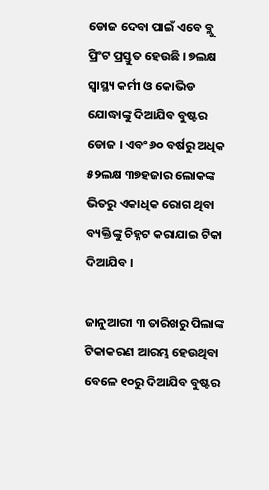ଡୋଜ ଦେବା ପାଇଁ ଏବେ ବ୍ଲୁ ପ୍ରିଂଟ ପ୍ରସ୍ତୁତ ହେଉଛି । ୭ଲକ୍ଷ ସ୍ୱାସ୍ଥ୍ୟ କର୍ମୀ ଓ କୋଭିଡ ଯୋଦ୍ଧାଙ୍କୁ ଦିଆଯିବ ବୁଷ୍ଟର ଡୋଜ । ଏବଂ ୬୦ ବର୍ଷରୁ ଅଧିକ ୫୨ଲକ୍ଷ ୩୭ହଜାର ଲୋକଙ୍କ ଭିତରୁ ଏକାଧିକ ରୋଗ ଥିବା ବ୍ୟକ୍ତିଙ୍କୁ ଚିହ୍ନଟ କରାଯାଇ ଟିକା ଦିଆଯିବ ।

ଜାନୁଆରୀ ୩ ତାରିଖରୁ ପିଲାଙ୍କ ଟିକାକରଣ ଆରମ୍ଭ ହେଉଥିବା ବେଳେ ୧୦ରୁ ଦିଆଯିବ ବୁଷ୍ଟର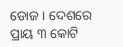ଡୋଜ । ଦେଶରେ ପ୍ରାୟ ୩ କୋଟି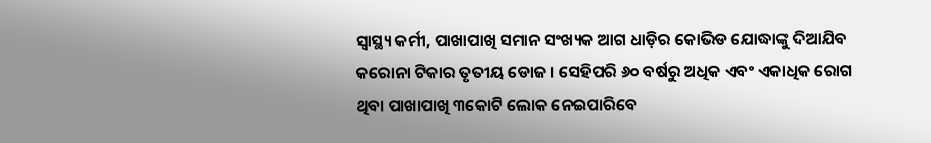ସ୍ୱାସ୍ଥ୍ୟ କର୍ମୀ, ପାଖାପାଖି ସମାନ ସଂଖ୍ୟକ ଆଗ ଧାଡ଼ିର କୋଭିଡ ଯୋଦ୍ଧାଙ୍କୁ ଦିଆଯିବ କରୋନା ଟିକାର ତୃତୀୟ ଡୋଜ । ସେହିପରି ୬୦ ବର୍ଷରୁ ଅଧିକ ଏବଂ ଏକାଧିକ ରୋଗ ଥିବା ପାଖାପାଖି ୩କୋଟି ଲୋକ ନେଇପାରିବେ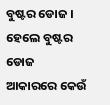ବୁଷ୍ଟର ଡୋଜ । ହେଲେ ବୁଷ୍ଟର ଡୋଜ ଆକାରରେ କେଉଁ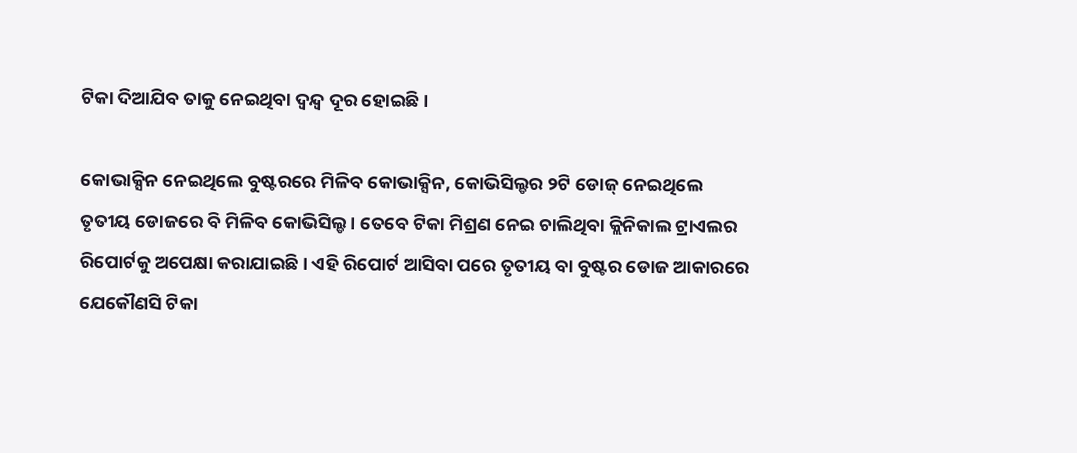ଟିକା ଦିଆଯିବ ତାକୁ ନେଇଥିବା ଦ୍ୱନ୍ଦ୍ୱ ଦୂର ହୋଇଛି ।

କୋଭାକ୍ସିନ ନେଇଥିଲେ ବୁଷ୍ଟରରେ ମିଳିବ କୋଭାକ୍ସିନ, କୋଭିସିଲ୍ଡର ୨ଟି ଡୋଜ୍ ନେଇଥିଲେ ତୃତୀୟ ଡୋଜରେ ବି ମିଳିବ କୋଭିସିଲ୍ଡ । ତେବେ ଟିକା ମିଶ୍ରଣ ନେଇ ଚାଲିଥିବା କ୍ଲିନିକାଲ ଟ୍ରାଏଲର ରିପୋର୍ଟକୁ ଅପେକ୍ଷା କରାଯାଇଛି । ଏହି ରିପୋର୍ଟ ଆସିବା ପରେ ତୃତୀୟ ବା ବୁଷ୍ଟର ଡୋଜ ଆକାରରେ ଯେକୌଣସି ଟିକା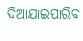ଦିଆଯାଇପାରିବ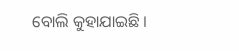ବୋଲି କୁହାଯାଇଛି ।